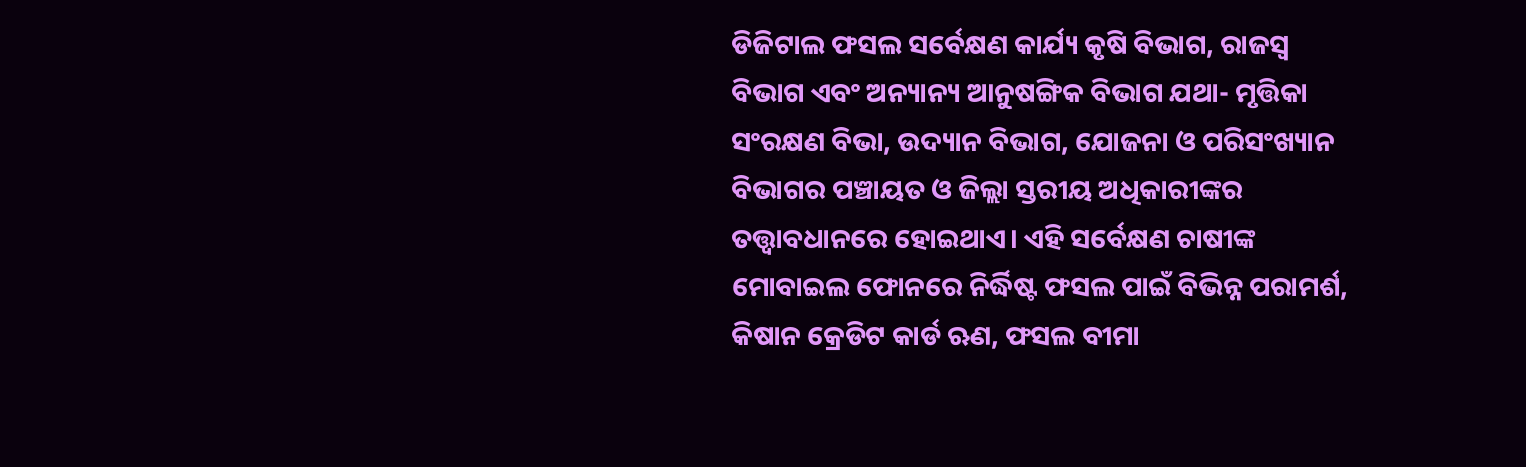ଡିଜିଟାଲ ଫସଲ ସର୍ବେକ୍ଷଣ କାର୍ଯ୍ୟ କୃଷି ବିଭାଗ, ରାଜସ୍ବ ବିଭାଗ ଏବଂ ଅନ୍ୟାନ୍ୟ ଆନୁଷଙ୍ଗିକ ବିଭାଗ ଯଥା- ମୃତ୍ତିକା ସଂରକ୍ଷଣ ବିଭା, ଉଦ୍ୟାନ ବିଭାଗ, ଯୋଜନା ଓ ପରିସଂଖ୍ୟାନ ବିଭାଗର ପଞ୍ଚାୟତ ଓ ଜିଲ୍ଲା ସ୍ତରୀୟ ଅଧିକାରୀଙ୍କର ତତ୍ତ୍ଵାବଧାନରେ ହୋଇଥାଏ। ଏହି ସର୍ବେକ୍ଷଣ ଚାଷୀଙ୍କ ମୋବାଇଲ ଫୋନରେ ନିର୍ଦ୍ଧିଷ୍ଟ ଫସଲ ପାଇଁ ବିଭିନ୍ନ ପରାମର୍ଶ, କିଷାନ କ୍ରେଡିଟ କାର୍ଡ ଋଣ, ଫସଲ ବୀମା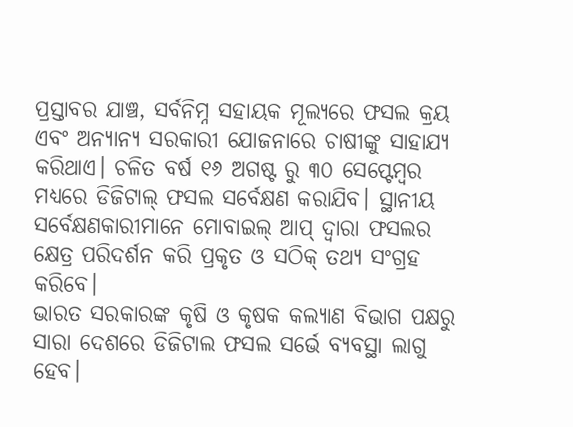ପ୍ରସ୍ତାବର ଯାଞ୍ଚ, ସର୍ବନିମ୍ନ ସହାୟକ ମୂଲ୍ୟରେ ଫସଲ କ୍ରୟ ଏବଂ ଅନ୍ୟାନ୍ୟ ସରକାରୀ ଯୋଜନାରେ ଚାଷୀଙ୍କୁ ସାହାଯ୍ୟ କରିଥାଏ। ଚଳିତ ବର୍ଷ ୧୬ ଅଗଷ୍ଟ ରୁ ୩୦ ସେପ୍ଟେମ୍ବର ମଧ୍ୟରେ ଡିଜିଟାଲ୍ ଫସଲ ସର୍ବେକ୍ଷଣ କରାଯିବ। ସ୍ଥାନୀୟ ସର୍ବେକ୍ଷଣକାରୀମାନେ ମୋବାଇଲ୍ ଆପ୍ ଦ୍ଵାରା ଫସଲର କ୍ଷେତ୍ର ପରିଦର୍ଶନ କରି ପ୍ରକୃତ ଓ ସଠିକ୍ ତଥ୍ୟ ସଂଗ୍ରହ କରିବେ।
ଭାରତ ସରକାରଙ୍କ କୃଷି ଓ କୃଷକ କଲ୍ୟାଣ ବିଭାଗ ପକ୍ଷରୁ ସାରା ଦେଶରେ ଡିଜିଟାଲ ଫସଲ ସର୍ଭେ ବ୍ୟବସ୍ଥା ଲାଗୁ ହେବ।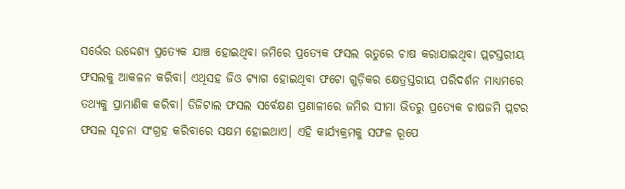ସର୍ଭେର ଉଦ୍ଦେଶ୍ୟ ପ୍ରତ୍ୟେକ ଯାଞ୍ଚ ହୋଇଥିବା ଜମିରେ ପ୍ରତ୍ୟେକ ଫସଲ ଋତୁରେ ଚାଷ କରାଯାଇଥିବା ପ୍ଲଟସ୍ତରୀୟ ଫସଲକୁ ଆକଳନ କରିବା। ଏଥିସହ ଜିଓ ଟ୍ୟାଗ ହୋଇଥିବା ଫଟୋ ଗୁଡ଼ିକର କ୍ଷେତ୍ରସ୍ତରୀୟ ପରିଦର୍ଶନ ମାଧ୍ୟମରେ ତଥ୍ୟକୁ ପ୍ରାମାଣିକ କରିବା। ଡିଜିଟାଲ ଫସଲ ସର୍ବେକ୍ଷଣ ପ୍ରଣାଳୀରେ ଜମିର ସୀମା ଭିତରୁ ପ୍ରତ୍ୟେକ ଚାଷଜମି ପ୍ଲଟର ଫସଲ ସୂଚନା ସଂଗ୍ରହ କରିବାରେ ସକ୍ଷମ ହୋଇଥାଏ। ଏହି କାର୍ଯ୍ୟକ୍ରମକୁ ସଫଳ ରୂପେ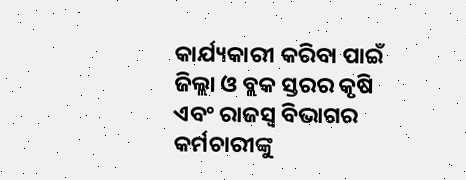କାର୍ଯ୍ୟକାରୀ କରିବା ପାଇଁ ଜିଲ୍ଲା ଓ ବ୍ଲକ ସ୍ତରର କୃଷି ଏବଂ ରାଜସ୍ୱ ବିଭାଗର କର୍ମଚାରୀଙ୍କୁ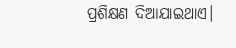ପ୍ରଶିକ୍ଷଣ ଦିଆଯାଇଥାଏ।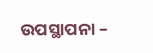ଉପସ୍ଥାପନା –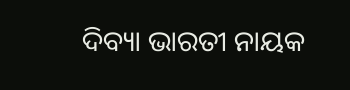ଦିବ୍ୟା ଭାରତୀ ନାୟକ